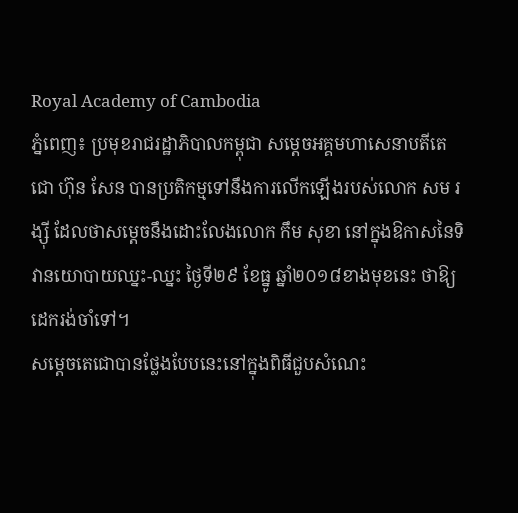Royal Academy of Cambodia
ភ្នំពេញ៖ ប្រមុខរាជរដ្ឋាភិបាលកម្ពុជា សម្ដេចអគ្គមហាសេនាបតីតេជោ ហ៊ុន សែន បានប្រតិកម្មទៅនឹងការលើកឡើងរបស់លោក សម រង្ស៊ី ដែលថាសម្ដេចនឹងដោះលែងលោក កឹម សុខា នៅក្នុងឱកាសនៃទិវានយោបាយឈ្នះ-ឈ្នះ ថ្ងៃទី២៩ ខែធ្នូ ឆ្នាំ២០១៨ខាងមុខនេះ ថាឱ្យដេករង់ចាំទៅ។
សម្ដេចតេជោបានថ្លែងបែបនេះនៅក្នុងពិធីជួបសំណេះ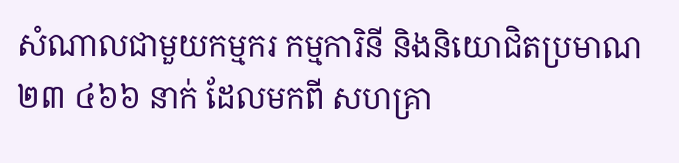សំណាលជាមួយកម្មករ កម្មការិនី និងនិយោជិតប្រមាណ ២៣ ៤៦៦ នាក់ ដែលមកពី សហគ្រា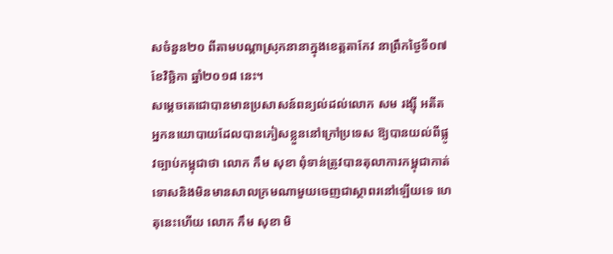សចំនួន២០ ពីតាមបណ្ដាស្រុកនានាក្នុងខេត្តតាកែវ នាព្រឹកថ្ងៃទី០៧ ខែវិច្ឆិកា ឆ្នាំ២០១៨ នេះ។
សម្ដេចតេជោបានមានប្រសាសន៍ពន្យល់ដល់លោក សម រង្ស៊ី អតីតអ្នកនយោបាយដែលបានភៀសខ្លួននៅក្រៅប្រទេស ឱ្យបានយល់ពីផ្លូវច្បាប់កម្ពុជាថា លោក កឹម សុខា ពុំទាន់ត្រូវបានតុលាការកម្ពុជាកាត់ទោសនិងមិនមានសាលក្រមណាមួយចេញជាស្ថាពរនៅឡើយទេ ហេតុនេះហើយ លោក កឹម សុខា មិ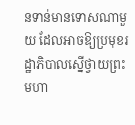នទាន់មានទោសណាមួយ ដែលអាចឱ្យប្រមុខរដ្ឋាភិបាលស្នើថ្វាយព្រះមហា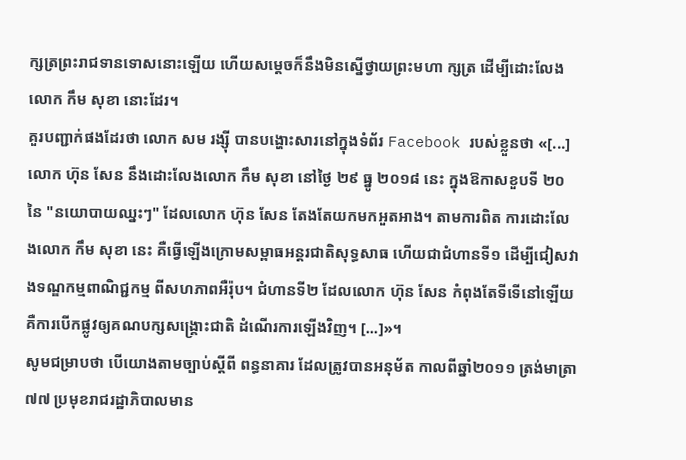ក្សត្រព្រះរាជទានទោសនោះឡើយ ហើយសម្ដេចក៏នឹងមិនស្នើថ្វាយព្រះមហា ក្សត្រ ដើម្បីដោះលែងលោក កឹម សុខា នោះដែរ។
គួរបញ្ជាក់ផងដែរថា លោក សម រង្ស៊ី បានបង្ហោះសារនៅក្នុងទំព័រ Facebook របស់ខ្លួនថា «[...] លោក ហ៊ុន សែន នឹងដោះលែងលោក កឹម សុខា នៅថ្ងៃ ២៩ ធ្នូ ២០១៨ នេះ ក្នុងឱកាសខួបទី ២០ នៃ "នយោបាយឈ្នះៗ" ដែលលោក ហ៊ុន សែន តែងតែយកមកអួតអាង។ តាមការពិត ការដោះលែងលោក កឹម សុខា នេះ គឺធ្វើឡើងក្រោមសម្ពាធអន្តរជាតិសុទ្ធសាធ ហើយជាជំហានទី១ ដើម្បីជៀសវាងទណ្ឌកម្មពាណិជ្ជកម្ម ពីសហភាពអឺរ៉ុប។ ជំហានទី២ ដែលលោក ហ៊ុន សែន កំពុងតែទីទើនៅឡើយ គឺការបើកផ្លូវឲ្យគណបក្សសង្គ្រោះជាតិ ដំណើរការឡើងវិញ។ [...]»។
សូមជម្រាបថា បើយោងតាមច្បាប់ស្ដីពី ពន្ធនាគារ ដែលត្រូវបានអនុម័ត កាលពីឆ្នាំ២០១១ ត្រង់មាត្រា ៧៧ ប្រមុខរាជរដ្ឋាភិបាលមាន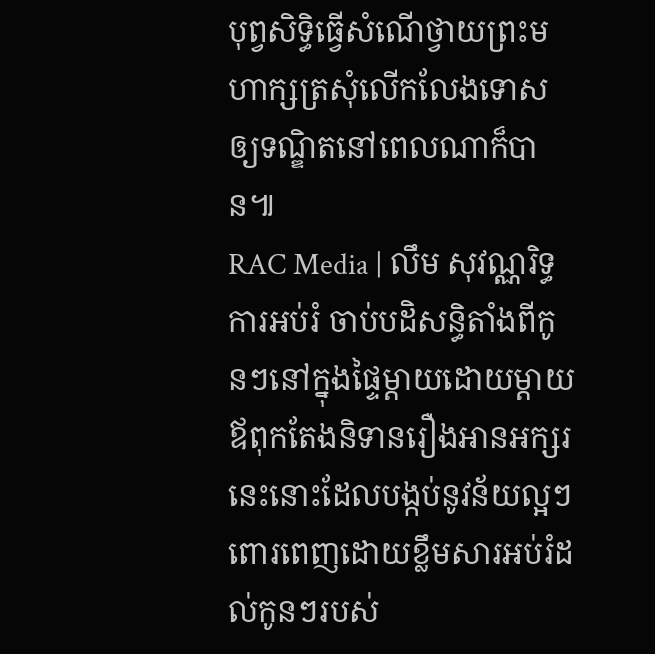បុព្វសិទ្ធិធ្វើសំណើថ្វាយព្រះមហាក្សត្រសុំលើកលែងទោសឲ្យទណ្ឌិតនៅពេលណាក៏បាន៕
RAC Media | លឹម សុវណ្ណរិទ្ធ
ការអប់រំ ចាប់បដិសន្ធិតាំងពីកូនៗនៅក្នុងផ្ទៃម្ដាយដោយម្ដាយឪពុកតែងនិទានរឿងអានអក្សរនេះនោះដែលបង្កប់នូវន័យល្អៗពោរពេញដោយខ្លឹមសារអប់រំដល់កូនៗរបស់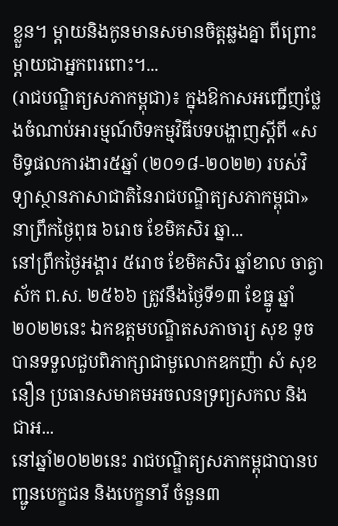ខ្លួន។ ម្ដាយនិងកូនមានសមានចិត្តឆ្លងគ្នា ពីព្រោះម្ដាយជាអ្នកពរពោះ។...
(រាជបណ្ឌិត្យសភាកម្ពុជា)៖ ក្នុងឱកាសអញ្ជើញថ្លែងចំណាប់អារម្មណ៍បិទកម្មវិធីបទបង្ហាញស្ដីពី «សមិទ្ធផលការងារ៥ឆ្នាំ (២០១៨-២០២២) របស់វិទ្យាស្ថានភាសាជាតិនៃរាជបណ្ឌិត្យសភាកម្ពុជា» នាព្រឹកថ្ងៃពុធ ៦រោច ខែមិគសិរ ឆ្នា...
នៅព្រឹកថ្ងៃអង្គារ ៥រោច ខែមិគសិរ ឆ្នាំខាល ចាត្វាស័ក ព.ស. ២៥៦៦ ត្រូវនឹងថ្ងៃទី១៣ ខែធ្នូ ឆ្នាំ២០២២នេះ ឯកឧត្ដមបណ្ឌិតសភាចារ្យ សុខ ទូច បានទទួលជួបពិភាក្សាជាមួលោកឧកញ៉ា សំ សុខនឿន ប្រធានសមាគមអចលនទ្រព្យសកល និងជាអ...
នៅឆ្នាំ២០២២នេះ រាជបណ្ឌិត្យសភាកម្ពុជាបានបញ្ជូនបេក្ខជន និងបេក្ខនារី ចំនួន៣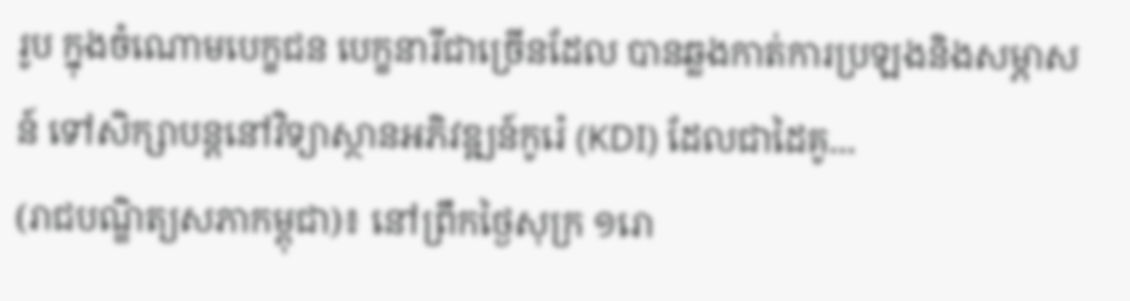រូប ក្នុងចំណោមបេក្ខជន បេក្ខនារីជាច្រើនដែល បានឆ្លងកាត់ការប្រឡងនិងសម្ភាសន៍ ទៅសិក្សាបន្តនៅវិទ្យាស្ថានអភិវឌ្ឍន៍កូរ៉េ (KDI) ដែលជាដៃគូ...
(រាជបណ្ឌិត្យសភាកម្ពុជា)៖ នៅព្រឹកថ្ងៃសុក្រ ១រោ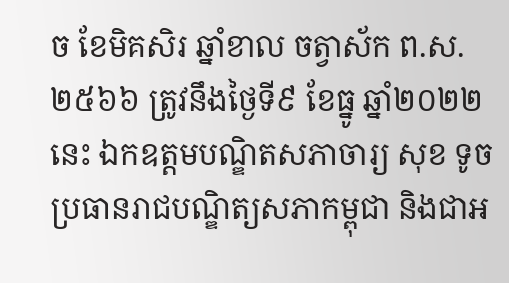ច ខែមិគសិរ ឆ្នាំខាល ចត្វាស័ក ព.ស. ២៥៦៦ ត្រូវនឹងថ្ងៃទី៩ ខែធ្នូ ឆ្នាំ២០២២នេះ ឯកឧត្ដមបណ្ឌិតសភាចារ្យ សុខ ទូច ប្រធានរាជបណ្ឌិត្យសភាកម្ពុជា និងជាអ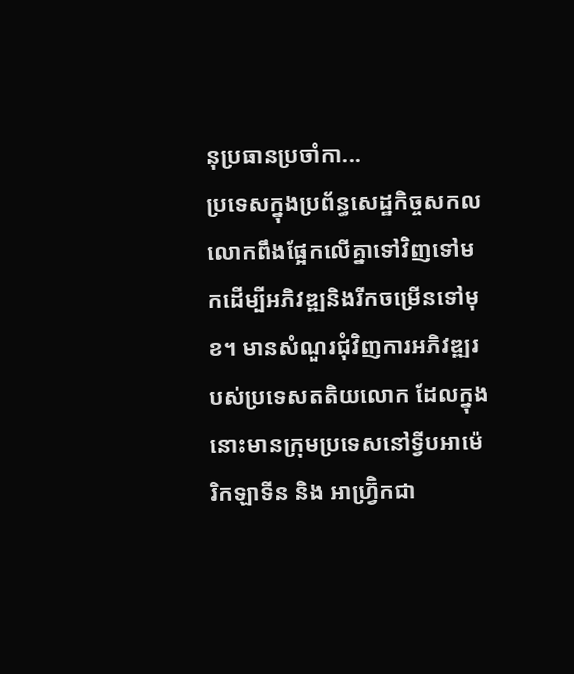នុប្រធានប្រចាំកា...
ប្រទេសក្នុងប្រព័ន្ធសេដ្ឋកិច្ចសកលលោកពឹងផ្អែកលើគ្នាទៅវិញទៅមកដើម្បីអភិវឌ្ឍនិងរីកចម្រើនទៅមុខ។ មានសំណួរជុំវិញការអភិវឌ្ឍរបស់ប្រទេសតតិយលោក ដែលក្នុងនោះមានក្រុមប្រទេសនៅទ្វីបអាម៉េរិកឡាទីន និង អាហ្វ្រ៊ិកជា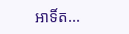អាទិ៍ត...